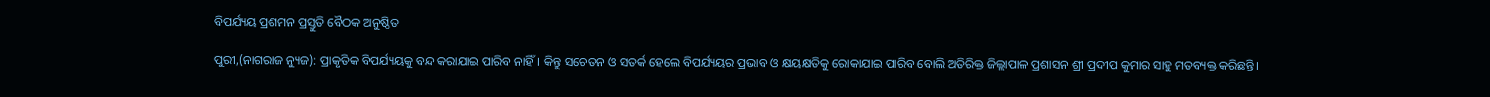ବିପର୍ଯ୍ୟୟ ପ୍ରଶମନ ପ୍ରସ୍ତୁତି ବୈଠକ ଅନୁଷ୍ଠିତ

ପୁରୀ,(ନାଗରାଜ ନ୍ୟୁଜ): ପ୍ରାକୃତିକ ବିପର୍ଯ୍ୟୟକୁ ବନ୍ଦ କରାଯାଇ ପାରିବ ନାହିଁ। କିନ୍ତୁ ସଚେତନ ଓ ସତର୍କ ହେଲେ ବିପର୍ଯ୍ୟୟର ପ୍ରଭାବ ଓ କ୍ଷୟକ୍ଷତିକୁ ରୋକାଯାଇ ପାରିବ ବୋଲି ଅତିରିକ୍ତ ଜିଲ୍ଲାପାଳ ପ୍ରଶାସନ ଶ୍ରୀ ପ୍ରଦୀପ କୁମାର ସାହୁ ମତବ୍ୟକ୍ତ କରିଛନ୍ତି।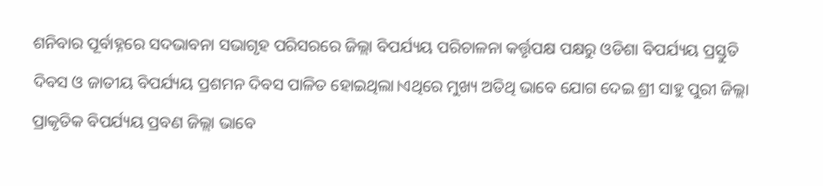ଶନିବାର ପୂର୍ବାହ୍ନରେ ସଦଭାବନା ସଭାଗୃହ ପରିସରରେ ଜିଲ୍ଲା ବିପର୍ଯ୍ୟୟ ପରିଚାଳନା କର୍ତ୍ତୃପକ୍ଷ ପକ୍ଷରୁ ଓଡିଶା ବିପର୍ଯ୍ୟୟ ପ୍ରସ୍ତୁତି ଦିବସ ଓ ଜାତୀୟ ବିପର୍ଯ୍ୟୟ ପ୍ରଶମନ ଦିବସ ପାଳିତ ହୋଇଥିଲା।ଏଥିରେ ମୁଖ୍ୟ ଅତିଥି ଭାବେ ଯୋଗ ଦେଇ ଶ୍ରୀ ସାହୁ ପୁରୀ ଜିଲ୍ଲା ପ୍ରାକୃତିକ ବିପର୍ଯ୍ୟୟ ପ୍ରବଣ ଜିଲ୍ଲା ଭାବେ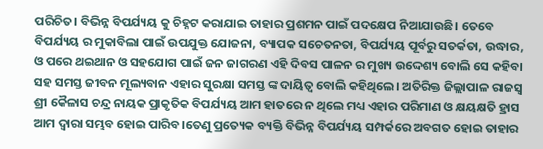ପରିଚିତ। ବିଭିନ୍ନ ବିପର୍ଯ୍ୟୟ କୁ ଚିହ୍ନଟ କରାଯାଇ ତାହାର ପ୍ରଶମନ ପାଇଁ ପଦକ୍ଷେପ ନିଆଯାଉଛି। ତେବେ ବିପର୍ଯ୍ୟୟ ର ମୁକାବିଲା ପାଇଁ ଉପଯୁକ୍ତ ଯୋଜନା, ବ୍ୟାପକ ସଚେତନତା, ବିପର୍ଯ୍ୟୟ ପୂର୍ବରୁ ସତର୍କତା, ଉଦ୍ଧାର, ଓ ପରେ ଥଇଥାନ ଓ ସହଯୋଗ ପାଇଁ ଜନ ଜାଗରଣ ଏହି ଦିବସ ପାଳନ ର ମୁଖ୍ୟ ଉଦ୍ଦେଶ୍ୟ ବୋଲି ସେ କହିବା ସହ ସମସ୍ତ ଜୀବନ ମୂଲ୍ୟବାନ ଏହାର ସୁରକ୍ଷା ସମସ୍ତ ଙ୍କ ଦାୟିତ୍ୱ ବୋଲି କହିଥିଲେ। ଅତିରିକ୍ତ ଜିଲ୍ଲାପାଳ ରାଜସ୍ବ ଶ୍ରୀ କୈଳାସ ଚନ୍ଦ୍ର ନାୟକ ପ୍ରାକୃତିକ ବିପର୍ଯ୍ୟୟ ଆମ ହାତରେ ନ ଥିଲେ ମଧ୍ୟ ଏହାର ପରିମାଣ ଓ କ୍ଷୟକ୍ଷତି ହ୍ରାସ ଆମ ଦ୍ଵାରା ସମ୍ଭବ ହୋଇ ପାରିବ।ତେଣୁ ପ୍ରତ୍ୟେକ ବ୍ୟକ୍ତି ବିଭିନ୍ନ ବିପର୍ଯ୍ୟୟ ସମ୍ପର୍କରେ ଅବଗତ ହୋଇ ତାହାର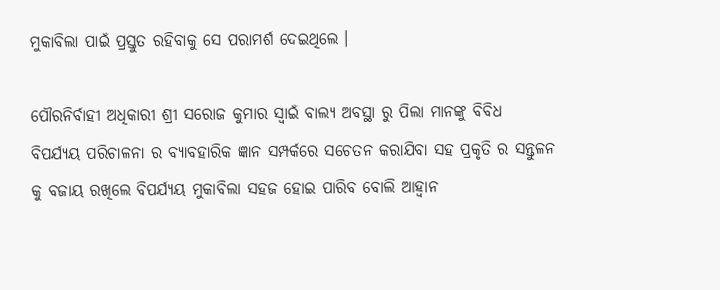ମୁକାବିଲା ପାଇଁ ପ୍ରସ୍ତୁତ ରହିବାକୁ ସେ ପରାମର୍ଶ ଦେଇଥିଲେ ।

ପୌରନିର୍ବାହୀ ଅଧିକାରୀ ଶ୍ରୀ ସରୋଜ କୁମାର ସ୍ୱାଇଁ ବାଲ୍ୟ ଅବସ୍ଥା ରୁ ପିଲା ମାନଙ୍କୁ ବିବିଧ ବିପର୍ଯ୍ୟୟ ପରିଚାଳନା ର ବ୍ୟାବହାରିକ ଜ୍ଞାନ ସମ୍ପର୍କରେ ସଚେତନ କରାଯିବା ସହ ପ୍ରକୃତି ର ସନ୍ତୁଳନ କୁ ବଜାୟ ରଖିଲେ ବିପର୍ଯ୍ୟୟ ମୁକାବିଲା ସହଜ ହୋଇ ପାରିବ ବୋଲି ଆହ୍ୱାନ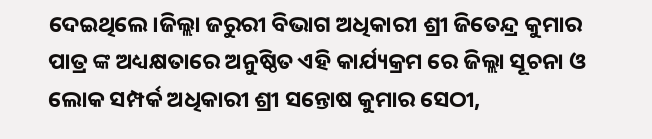ଦେଇଥିଲେ।ଜିଲ୍ଲା ଜରୁରୀ ବିଭାଗ ଅଧିକାରୀ ଶ୍ରୀ ଜିତେନ୍ଦ୍ର କୁମାର ପାତ୍ର ଙ୍କ ଅଧ୍ୟକ୍ଷତାରେ ଅନୁଷ୍ଠିତ ଏହି କାର୍ଯ୍ୟକ୍ରମ ରେ ଜିଲ୍ଲା ସୂଚନା ଓ ଲୋକ ସମ୍ପର୍କ ଅଧିକାରୀ ଶ୍ରୀ ସନ୍ତୋଷ କୁମାର ସେଠୀ,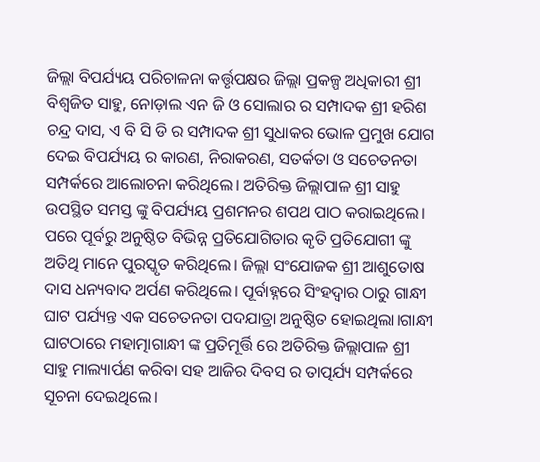ଜିଲ୍ଲା ବିପର୍ଯ୍ୟୟ ପରିଚାଳନା କର୍ତ୍ତୃପକ୍ଷର ଜିଲ୍ଲା ପ୍ରକଳ୍ପ ଅଧିକାରୀ ଶ୍ରୀ ବିଶ୍ୱଜିତ ସାହୁ, ନୋଡ଼ାଲ ଏନ ଜି ଓ ସୋଲାର ର ସମ୍ପାଦକ ଶ୍ରୀ ହରିଶ ଚନ୍ଦ୍ର ଦାସ, ଏ ବି ସି ଡି ର ସମ୍ପାଦକ ଶ୍ରୀ ସୁଧାକର ଭୋଳ ପ୍ରମୁଖ ଯୋଗ ଦେଇ ବିପର୍ଯ୍ୟୟ ର କାରଣ, ନିରାକରଣ, ସତର୍କତା ଓ ସଚେତନତା ସମ୍ପର୍କରେ ଆଲୋଚନା କରିଥିଲେ। ଅତିରିକ୍ତ ଜିଲ୍ଲାପାଳ ଶ୍ରୀ ସାହୁ ଉପସ୍ଥିତ ସମସ୍ତ ଙ୍କୁ ବିପର୍ଯ୍ୟୟ ପ୍ରଶମନର ଶପଥ ପାଠ କରାଇଥିଲେ। ପରେ ପୂର୍ବରୁ ଅନୁଷ୍ଠିତ ବିଭିନ୍ନ ପ୍ରତିଯୋଗିତାର କୃତି ପ୍ରତିଯୋଗୀ ଙ୍କୁ ଅତିଥି ମାନେ ପୁରସ୍କୃତ କରିଥିଲେ। ଜିଲ୍ଲା ସଂଯୋଜକ ଶ୍ରୀ ଆଶୁତୋଷ ଦାସ ଧନ୍ୟବାଦ ଅର୍ପଣ କରିଥିଲେ। ପୂର୍ବାହ୍ନରେ ସିଂହଦ୍ୱାର ଠାରୁ ଗାନ୍ଧୀ ଘାଟ ପର୍ଯ୍ୟନ୍ତ ଏକ ସଚେତନତା ପଦଯାତ୍ରା ଅନୁଷ୍ଠିତ ହୋଇଥିଲା।ଗାନ୍ଧୀ ଘାଟଠାରେ ମହାତ୍ମାଗାନ୍ଧୀ ଙ୍କ ପ୍ରତିମୂର୍ତ୍ତି ରେ ଅତିରିକ୍ତ ଜିଲ୍ଲାପାଳ ଶ୍ରୀ ସାହୁ ମାଲ୍ୟାର୍ପଣ କରିବା ସହ ଆଜିର ଦିବସ ର ତାତ୍ପର୍ଯ୍ୟ ସମ୍ପର୍କରେ ସୂଚନା ଦେଇଥିଲେ।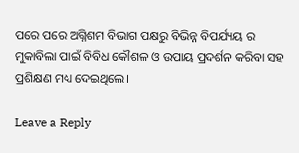ପରେ ପରେ ଅଗ୍ନିଶମ ବିଭାଗ ପକ୍ଷରୁ ବିଭିନ୍ନ ବିପର୍ଯ୍ୟୟ ର ମୁକାବିଲା ପାଇଁ ବିବିଧ କୌଶଳ ଓ ଉପାୟ ପ୍ରଦର୍ଶନ କରିବା ସହ ପ୍ରଶିକ୍ଷଣ ମଧ୍ୟ ଦେଇଥିଲେ।

Leave a Reply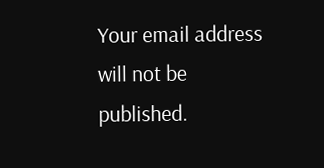Your email address will not be published.